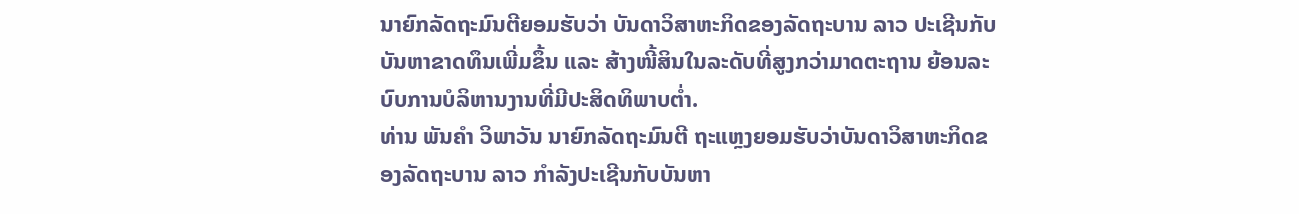ນາຍົກລັດຖະມົນຕີຍອມຮັບວ່າ ບັນດາວິສາຫະກິດຂອງລັດຖະບານ ລາວ ປະເຊີນກັບບັນຫາຂາດທຶນເພີ່ມຂຶ້ນ ແລະ ສ້າງໜີ້ສິນໃນລະດັບທີ່ສູງກວ່າມາດຕະຖານ ຍ້ອນລະບົບການບໍລິຫານງານທີ່ມີປະສິດທິພາບຕໍ່າ.
ທ່ານ ພັນຄຳ ວິພາວັນ ນາຍົກລັດຖະມົນຕີ ຖະແຫຼງຍອມຮັບວ່າບັນດາວິສາຫະກິດຂອງລັດຖະບານ ລາວ ກຳລັງປະເຊີນກັບບັນຫາ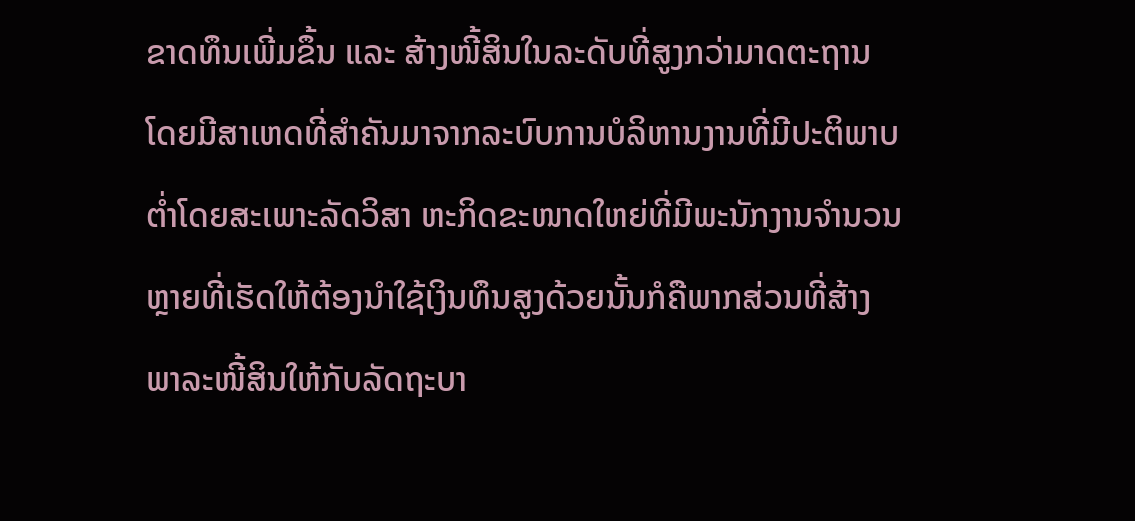ຂາດທຶນເພີ່ມຂຶ້ນ ແລະ ສ້າງໜີ້ສິນໃນລະດັບທີ່ສູງກວ່າມາດຕະຖານ ໂດຍມີສາເຫດທີ່ສຳຄັນມາຈາກລະບົບການບໍລິຫານງານທີ່ມີປະຕິພາບຕໍ່າໂດຍສະເພາະລັດວິສາ ຫະກິດຂະໜາດໃຫຍ່ທີ່ມີພະນັກງານຈຳນວນຫຼາຍທີ່ເຮັດໃຫ້ຕ້ອງນຳໃຊ້ເງິນທຶນສູງດ້ວຍນັ້ນກໍຄືພາກສ່ວນທີ່ສ້າງພາລະໜີ້ສິນໃຫ້ກັບລັດຖະບາ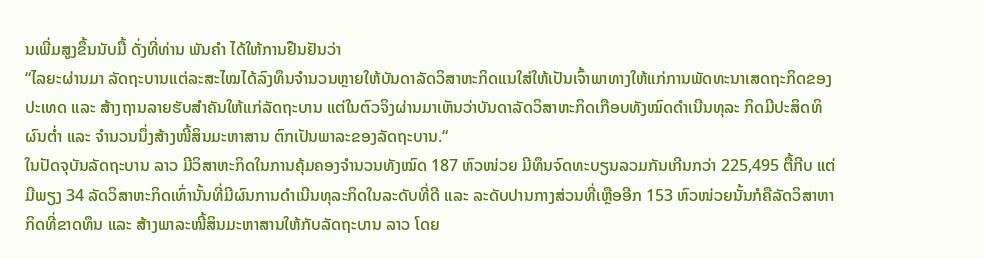ນເພີ່ມສູງຂຶ້ນນັບມື້ ດັ່ງທີ່ທ່ານ ພັນຄຳ ໄດ້ໃຫ້ການຢືນຢັນວ່າ
“ໄລຍະຜ່ານມາ ລັດຖະບານແຕ່ລະສະໄໝໄດ້ລົງທຶນຈຳນວນຫຼາຍໃຫ້ບັນດາລັດວິສາຫະກິດແນໃສ່ໃຫ້ເປັນເຈົ້າພາທາງໃຫ້ແກ່ການພັດທະນາເສດຖະກິດຂອງປະເທດ ແລະ ສ້າງຖານລາຍຮັບສຳຄັນໃຫ້ແກ່ລັດຖະບານ ແຕ່ໃນຕົວຈິງຜ່ານມາເຫັນວ່າບັນດາລັດວິສາຫະກິດເກືອບທັງໝົດດຳເນີນທຸລະ ກິດມີປະສິດທິຜົນຕໍ່າ ແລະ ຈຳນວນນຶ່ງສ້າງໜີ້ສິນມະຫາສານ ຕົກເປັນພາລະຂອງລັດຖະບານ.“
ໃນປັດຈຸບັນລັດຖະບານ ລາວ ມີວິສາຫະກິດໃນການຄຸ້ມຄອງຈຳນວນທັງໝົດ 187 ຫົວໜ່ວຍ ມີທຶນຈົດທະບຽນລວມກັນເກີນກວ່າ 225,495 ຕື້ກີບ ແຕ່ມີພຽງ 34 ລັດວິສາຫະກິດເທົ່ານັ້ນທີ່ມີຜົນການດຳເນີນທຸລະກິດໃນລະດັບທີ່ດີ ແລະ ລະດັບປານກາງສ່ວນທີ່ເຫຼືອອີກ 153 ຫົວໜ່ວຍນັ້ນກໍຄືລັດວິສາຫາກິດທີ່ຂາດທຶນ ແລະ ສ້າງພາລະໜີ້ສິນມະຫາສານໃຫ້ກັບລັດຖະບານ ລາວ ໂດຍ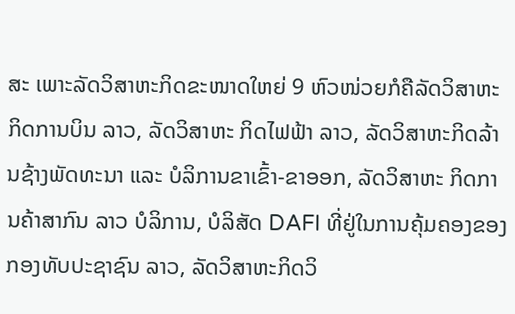ສະ ເພາະລັດວິສາຫະກິດຂະໜາດໃຫຍ່ 9 ຫົວໜ່ວຍກໍຄືລັດວິສາຫະກິດການບິນ ລາວ, ລັດວິສາຫະ ກິດໄຟຟ້າ ລາວ, ລັດວິສາຫະກິດລ້ານຊ້າງພັດທະນາ ແລະ ບໍລິການຂາເຂົ້າ-ຂາອອກ, ລັດວິສາຫະ ກິດການຄ້າສາກົນ ລາວ ບໍລິການ, ບໍລິສັດ DAFI ທີ່ຢູ່ໃນການຄຸ້ມຄອງຂອງກອງທັບປະຊາຊົນ ລາວ, ລັດວິສາຫະກິດວິ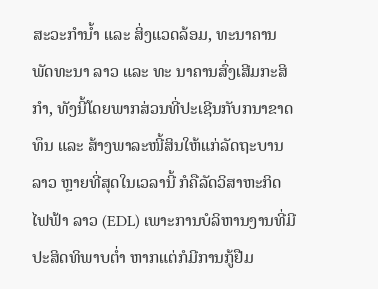ສະວະກຳນໍ້າ ແລະ ສິ່ງແວດລ້ອມ, ທະນາຄານພັດທະນາ ລາວ ແລະ ທະ ນາຄານສົ່ງເສີມກະສິກຳ, ທັງນີ້ໂດຍພາກສ່ວນທີ່ປະເຊີນກັບກນາຂາດທຶນ ແລະ ສ້າງພາລະໜີ້ສິນໃຫ້ແກ່ລັດຖະບານ ລາວ ຫຼາຍທີ່ສຸດໃນເວລານີ້ ກໍຄືລັດວິສາຫະກິດໄຟຟ້າ ລາວ (EDL) ເພາະການບໍລິຫານງານທີ່ມີປະສິດທິພາບຕໍ່າ ຫາກແຕ່ກໍມີການກູ້ຢືມ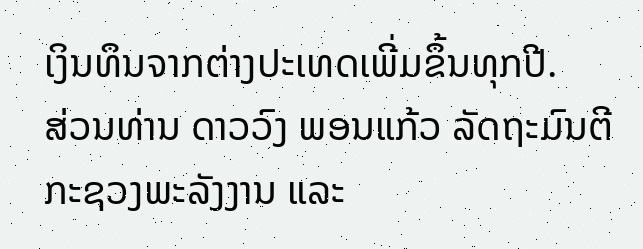ເງິນທຶນຈາກຕ່າງປະເທດເພີ່ມຂຶ້ນທຸກປີ.
ສ່ວນທ່ານ ດາວວົງ ພອນແກ້ວ ລັດຖະມົນຕີກະຊວງພະລັງງານ ແລະ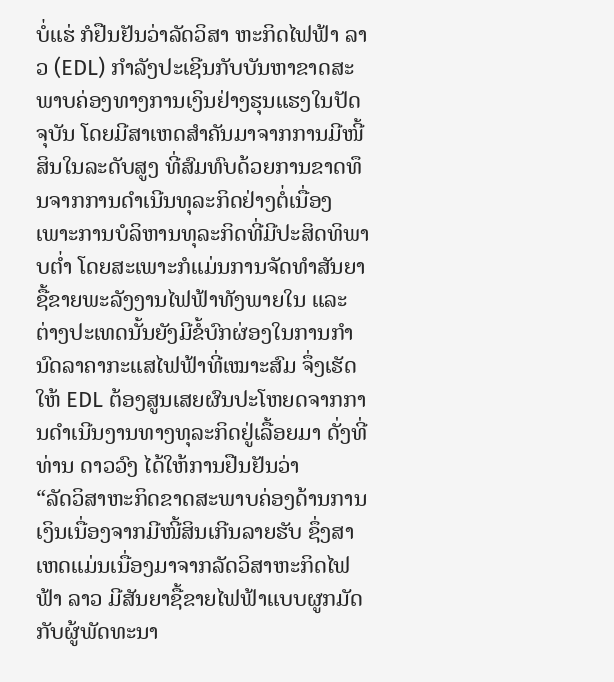ບໍ່ແຮ່ ກໍຢືນຢັນວ່າລັດວິສາ ຫະກິດໄຟຟ້າ ລາວ (EDL) ກຳລັງປະເຊີນກັບບັນຫາຂາດສະພາບຄ່ອງທາງການເງິນຢ່າງຮຸນແຮງໃນປັດຈຸບັນ ໂດຍມີສາເຫດສຳຄັນມາຈາກການມີໜີ້ສິນໃນລະດັບສູງ ທີ່ສົມທົບດ້ວຍການຂາດທຶນຈາກການດຳເນີນທຸລະກິດຢ່າງຕໍ່ເນື່ອງ ເພາະການບໍລິຫານທຸລະກິດທີ່ມີປະສິດທິພາບຕໍ່າ ໂດຍສະເພາະກໍແມ່ນການຈັດທຳສັນຍາຊື້ຂາຍພະລັງງານໄຟຟ້າທັງພາຍໃນ ແລະ ຕ່າງປະເທດນັ້ນຍັງມີຂໍ້ບົກຜ່ອງໃນການກຳນົດລາຄາກະແສໄຟຟ້າທີ່ເໝາະສົມ ຈຶ່ງເຮັດໃຫ້ EDL ຕ້ອງສູນເສຍຜົນປະໂຫຍດຈາກການດຳເນີນງານທາງທຸລະກິດຢູ່ເລື້ອຍມາ ດັ່ງທີ່ທ່ານ ດາວວົງ ໄດ້ໃຫ້ການຢືນຢັນວ່າ
“ລັດວິສາຫະກິດຂາດສະພາບຄ່ອງດ້ານການເງິນເນື່ອງຈາກມີໜີ້ສິນເກີນລາຍຮັບ ຊຶ່ງສາເຫດແມ່ນເນື່ອງມາຈາກລັດວິສາຫະກິດໄຟຟ້າ ລາວ ມີສັນຍາຊື້ຂາຍໄຟຟ້າແບບຜູກມັດກັບຜູ້ພັດທະນາ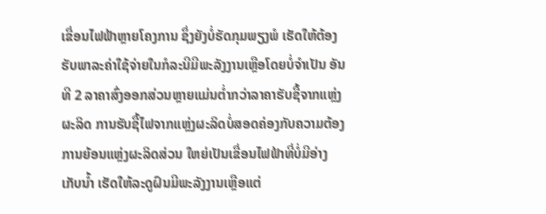ເຂື່ອນໄຟຟ້າຫຼາຍໂຄງການ ຊຶ່ງຍັງບໍ່ຮັດກຸມພຽງພໍ ເຮັດໃຫ້ຕ້ອງຮັບພາລະຄ່າໃຊ້ຈ່າຍໃນກໍລະນີມີພະລັງງານເຫຼືອໂດຍບໍ່ຈຳເປັນ ອັນທີ 2 ລາຄາສົ່ງອອກສ່ວນຫຼາຍແມ່ນຕໍ່າກວ່າລາຄາຮັບຊື້ຈາກແຫຼ່ງຜະລິດ ການຮັບຊື້ໄຟຈາກແຫຼ່ງຜະລິດບໍ່ສອດຄ່ອງກັບຄວາມຕ້ອງການຍ້ອນແຫຼ່ງຜະລິດສ່ວນ ໃຫຍ່ເປັນເຂື່ອນໄຟຟ້າທີ່ບໍ່ມີອ່າງເກັບນໍ້າ ເຮັດໃຫ້ລະດູຝົນມີພະລັງງານເຫຼືອແຕ່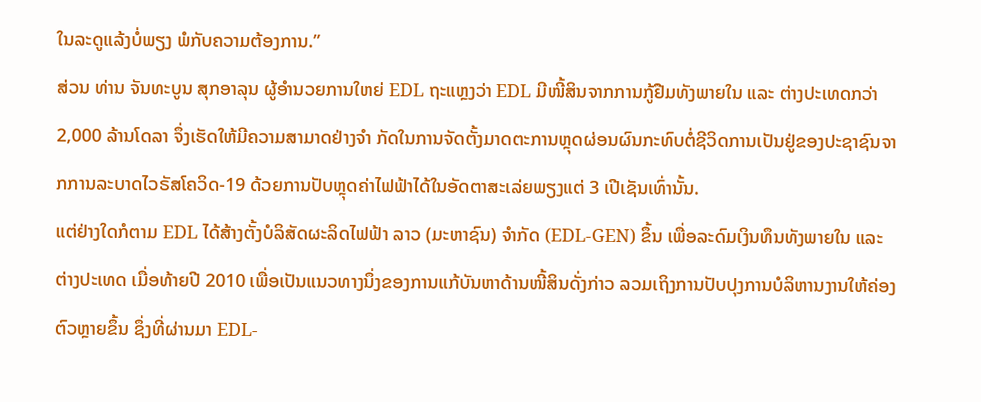ໃນລະດູແລ້ງບໍ່ພຽງ ພໍກັບຄວາມຕ້ອງການ.”
ສ່ວນ ທ່ານ ຈັນທະບູນ ສຸກອາລຸນ ຜູ້ອຳນວຍການໃຫຍ່ EDL ຖະແຫຼງວ່າ EDL ມີໜີ້ສິນຈາກການກູ້ຢືມທັງພາຍໃນ ແລະ ຕ່າງປະເທດກວ່າ 2,000 ລ້ານໂດລາ ຈຶ່ງເຮັດໃຫ້ມີຄວາມສາມາດຢ່າງຈຳ ກັດໃນການຈັດຕັ້ງມາດຕະການຫຼຸດຜ່ອນຜົນກະທົບຕໍ່ຊີວິດການເປັນຢູ່ຂອງປະຊາຊົນຈາກການລະບາດໄວຣັສໂຄວິດ-19 ດ້ວຍການປັບຫຼຸດຄ່າໄຟຟ້າໄດ້ໃນອັດຕາສະເລ່ຍພຽງແຕ່ 3 ເປີເຊັນເທົ່ານັ້ນ.
ແຕ່ຢ່າງໃດກໍຕາມ EDL ໄດ້ສ້າງຕັ້ງບໍລິສັດຜະລິດໄຟຟ້າ ລາວ (ມະຫາຊົນ) ຈຳກັດ (EDL-GEN) ຂຶ້ນ ເພື່ອລະດົມເງິນທຶນທັງພາຍໃນ ແລະ ຕ່າງປະເທດ ເມື່ອທ້າຍປີ 2010 ເພື່ອເປັນແນວທາງນຶ່ງຂອງການແກ້ບັນຫາດ້ານໜີ້ສິນດັ່ງກ່າວ ລວມເຖິງການປັບປຸງການບໍລິຫານງານໃຫ້ຄ່ອງຕົວຫຼາຍຂຶ້ນ ຊຶ່ງທີ່ຜ່ານມາ EDL-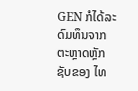GEN ກໍໄດ້ລະດົມທຶນຈາກຕະຫຼາດຫຼັກຊັບຂອງ ໄທ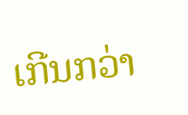ເກີນກວ່າ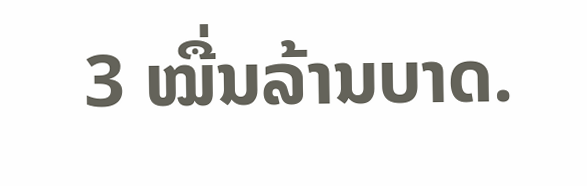3 ໝື່ນລ້ານບາດ.